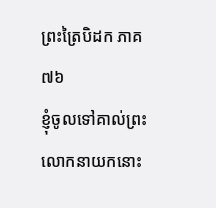ព្រះត្រៃបិដក ភាគ ៧៦
ខ្ញុំចូលទៅគាល់ព្រះលោកនាយកនោះ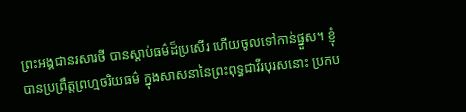ព្រះអង្គជានរសារថី បានស្ដាប់ធម៌ដ៏ប្រសើរ ហើយចូលទៅកាន់ផ្នួស។ ខ្ញុំបានប្រព្រឹត្តព្រហ្មចរិយធម៌ ក្នុងសាសនានៃព្រះពុទ្ធជាវីរបុរសនោះ ប្រកប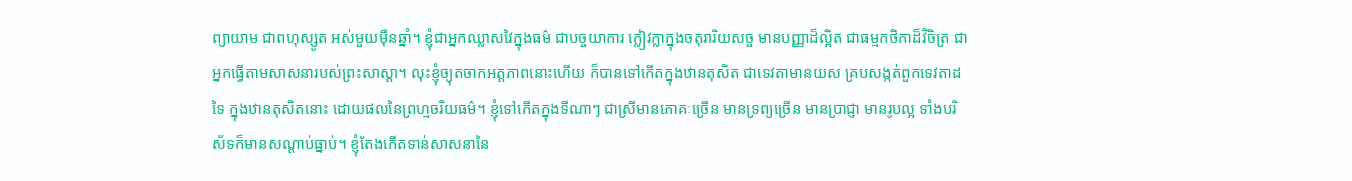ព្យាយាម ជាពហុស្សូត អស់មួយម៉ឺនឆ្នាំ។ ខ្ញុំជាអ្នកឈ្លាសវៃក្នុងធម៌ ជាបច្ចយាការ ក្លៀវក្លាក្នុងចតុរារិយសច្ច មានបញ្ញាដ៏ល្អិត ជាធម្មកថិកាដ៏វិចិត្រ ជាអ្នកធ្វើតាមសាសនារបស់ព្រះសាស្ដា។ លុះខ្ញុំច្យុតចាកអត្តភាពនោះហើយ ក៏បានទៅកើតក្នុងឋានតុសិត ជាទេវតាមានយស គ្របសង្កត់ពួកទេវតាដទៃ ក្នុងឋានតុសិតនោះ ដោយផលនៃព្រហ្មចរិយធម៌។ ខ្ញុំទៅកើតក្នុងទីណាៗ ជាស្រីមានភោគៈច្រើន មានទ្រព្យច្រើន មានប្រាជ្ញា មានរូបល្អ ទាំងបរិស័ទក៏មានសណ្ដាប់ធ្នាប់។ ខ្ញុំតែងកើតទាន់សាសនានៃ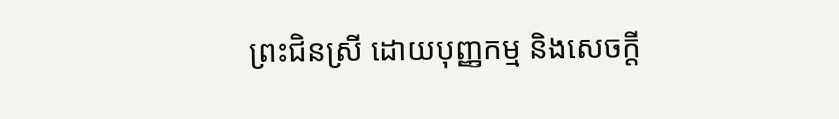ព្រះជិនស្រី ដោយបុញ្ញកម្ម និងសេចក្ដី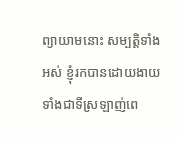ព្យាយាមនោះ សម្បត្តិទាំងអស់ ខ្ញុំរកបានដោយងាយ ទាំងជាទីស្រឡាញ់ពេ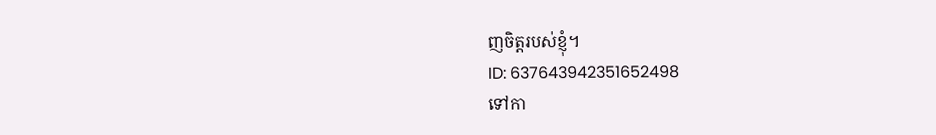ញចិត្តរបស់ខ្ញុំ។
ID: 637643942351652498
ទៅកា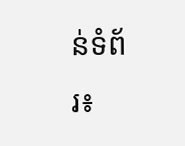ន់ទំព័រ៖